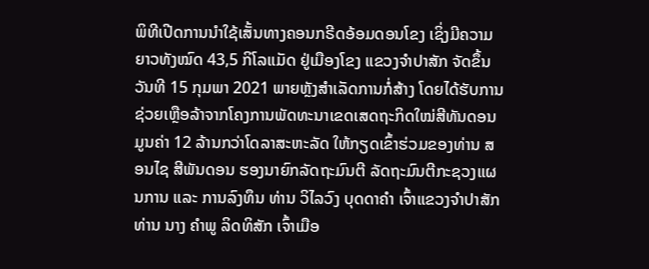ພິທີເປີດການນໍາໃຊ້ເສັ້ນທາງຄອນກຣີດອ້ອມດອນໂຂງ ເຊິ່ງມີຄວາມຍາວທັງໝົດ 43,5 ກິໂລແມັດ ຢູ່ເມືອງໂຂງ ແຂວງຈຳປາສັກ ຈັດຂຶ້ນວັນທີ 15 ກຸມພາ 2021 ພາຍຫຼັງສໍາເລັດການກໍ່ສ້າງ ໂດຍໄດ້ຮັບການຊ່ວຍເຫຼືອລ້າຈາກໂຄງການພັດທະນາເຂດເສດຖະກິດໃໝ່ສີທັນດອນ ມູນຄ່າ 12 ລ້ານກວ່າໂດລາສະຫະລັດ ໃຫ້ກຽດເຂົ້າຮ່ວມຂອງທ່ານ ສອນໄຊ ສີພັນດອນ ຮອງນາຍົກລັດຖະມົນຕີ ລັດຖະມົນຕີກະຊວງແຜນການ ແລະ ການລົງທຶນ ທ່ານ ວິໄລວົງ ບຸດດາຄຳ ເຈົ້າແຂວງຈຳປາສັກ ທ່ານ ນາງ ຄໍາພູ ລິດທິສັກ ເຈົ້າເມືອ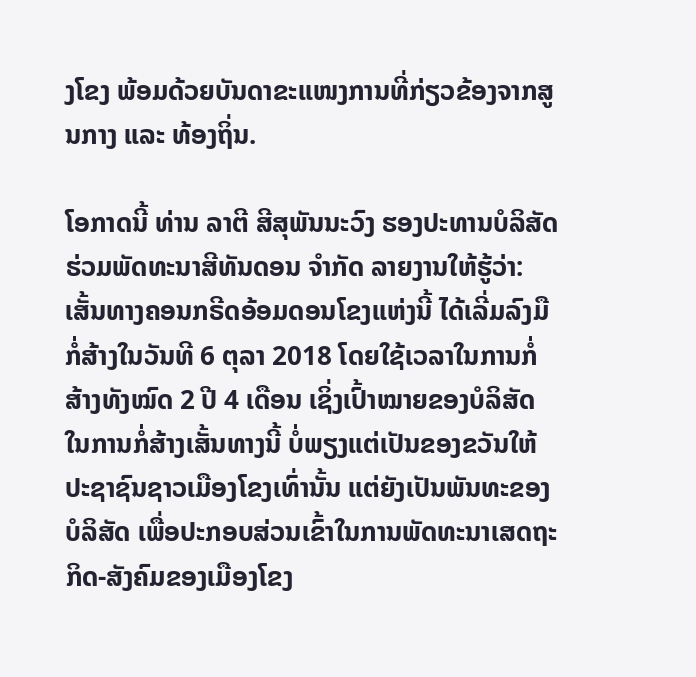ງໂຂງ ພ້ອມດ້ວຍບັນດາຂະແໜງການທີ່ກ່ຽວຂ້ອງຈາກສູນກາງ ແລະ ທ້ອງຖິ່ນ.

ໂອກາດນີ້ ທ່ານ ລາຕີ ສີສຸພັນນະວົງ ຮອງປະທານບໍລິສັດຮ່ວມພັດທະນາສີທັນດອນ ຈຳກັດ ລາຍງານໃຫ້ຮູ້ວ່າ: ເສັ້ນທາງຄອນກຣີດອ້ອມດອນໂຂງແຫ່ງນີ້ ໄດ້ເລີ່ມລົງມືກໍ່ສ້າງໃນວັນທີ 6 ຕຸລາ 2018 ໂດຍໃຊ້ເວລາໃນການກໍ່ສ້າງທັງໝົດ 2 ປີ 4 ເດືອນ ເຊິ່ງເປົ້າໝາຍຂອງບໍລິສັດໃນການກໍ່ສ້າງເສັ້ນທາງນີ້ ບໍ່ພຽງແຕ່ເປັນຂອງຂວັນໃຫ້ປະຊາຊົນຊາວເມືອງໂຂງເທົ່ານັ້ນ ແຕ່ຍັງເປັນພັນທະຂອງບໍລິສັດ ເພື່ອປະກອບສ່ວນເຂົ້າໃນການພັດທະນາເສດຖະກິດ-ສັງຄົມຂອງເມືອງໂຂງ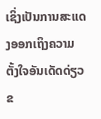ເຊິ່ງເປັນການສະແດງອອກເຖິງຄວາມຕັ້ງໃຈອັນເດັດດ່ຽວຂ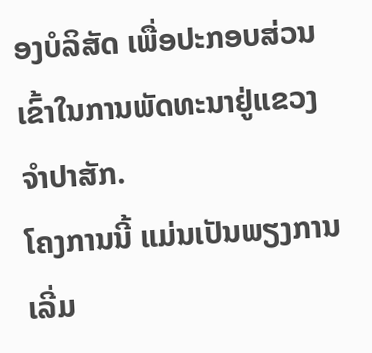ອງບໍລິສັດ ເພື່ອປະກອບສ່ວນເຂົ້າໃນການພັດທະນາຢູ່ແຂວງຈຳປາສັກ.
ໂຄງການນີ້ ແມ່ນເປັນພຽງການເລີ່ມ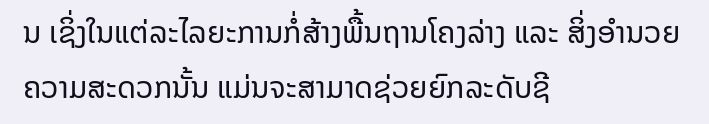ນ ເຊິ່ງໃນແຕ່ລະໄລຍະການກໍ່ສ້າງພື້ນຖານໂຄງລ່າງ ແລະ ສິ່ງອຳນວຍຄວາມສະດວກນັ້ນ ແມ່ນຈະສາມາດຊ່ວຍຍົກລະດັບຊີ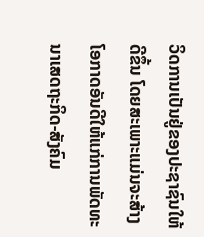ວິດການເປັນຢູ່ຂອງປະຊາຊົນໃຫ້ດີຂຶ້ນ ໂດຍສະເພາະແມ່ນຈະສ້າງໂອກາດອັນດີໃຫ້ແກ່ການພັດທະນາເສດຖະກິດ-ສັງຄົມ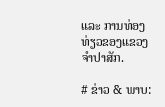ແລະ ການທ່ອງທ່ຽວຂອງແຂວງຈຳປາສັກ.

# ຂ່າວ & ພາບ: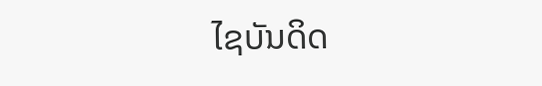ໄຊບັນດິດ